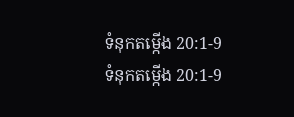ទំនុកតម្កើង 20:1-9
ទំនុកតម្កើង 20:1-9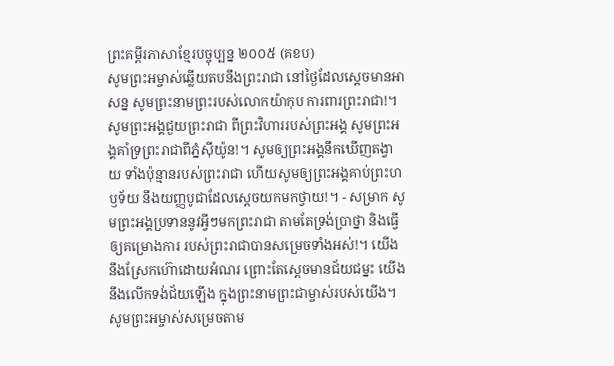ព្រះគម្ពីរភាសាខ្មែរបច្ចុប្បន្ន ២០០៥ (គខប)
សូមព្រះអម្ចាស់ឆ្លើយតបនឹងព្រះរាជា នៅថ្ងៃដែលស្ដេចមានអាសន្ន សូមព្រះនាមព្រះរបស់លោកយ៉ាកុប ការពារព្រះរាជា!។ សូមព្រះអង្គជួយព្រះរាជា ពីព្រះវិហាររបស់ព្រះអង្គ សូមព្រះអង្គគាំទ្រព្រះរាជាពីភ្នំស៊ីយ៉ូន!។ សូមឲ្យព្រះអង្គនឹកឃើញតង្វាយ ទាំងប៉ុន្មានរបស់ព្រះរាជា ហើយសូមឲ្យព្រះអង្គគាប់ព្រះហឫទ័យ នឹងយញ្ញបូជាដែលស្ដេចយកមកថ្វាយ!។ - សម្រាក សូមព្រះអង្គប្រទាននូវអ្វីៗមកព្រះរាជា តាមតែទ្រង់ប្រាថ្នា និងធ្វើឲ្យគម្រោងការ របស់ព្រះរាជាបានសម្រេចទាំងអស់!។ យើងនឹងស្រែកហ៊ោដោយអំណរ ព្រោះតែស្ដេចមានជ័យជម្នះ យើងនឹងលើកទង់ជ័យឡើង ក្នុងព្រះនាមព្រះជាម្ចាស់របស់យើង។ សូមព្រះអម្ចាស់សម្រេចតាម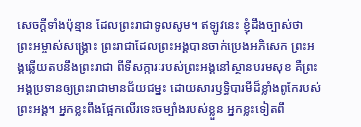សេចក្ដីទាំងប៉ុន្មាន ដែលព្រះរាជាទូលសូម។ ឥឡូវនេះ ខ្ញុំដឹងច្បាស់ថា ព្រះអម្ចាស់សង្គ្រោះ ព្រះរាជាដែលព្រះអង្គបានចាក់ប្រេងអភិសេក ព្រះអង្គឆ្លើយតបនឹងព្រះរាជា ពីទីសក្ការៈរបស់ព្រះអង្គនៅស្ថានបរមសុខ គឺព្រះអង្គប្រទានឲ្យព្រះរាជាមានជ័យជម្នះ ដោយសារឫទ្ធិបារមីដ៏ខ្លាំងពូកែរបស់ព្រះអង្គ។ អ្នកខ្លះពឹងផ្អែកលើរទេះចម្បាំងរបស់ខ្លួន អ្នកខ្លះទៀតពឹ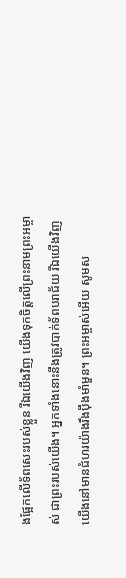ងផ្អែកលើទ័ពសេះរបស់ខ្លួន រីឯយើងវិញ យើងទុកចិត្តលើព្រះនាមព្រះអម្ចាស់ ជាព្រះរបស់យើង។ អ្នកទាំងនោះនឹងត្រូវបាក់ទ័ពបរាជ័យ រីឯយើងវិញ យើងនៅមានជំហរយ៉ាងរឹងប៉ឹងមាំមួន។ ព្រះអម្ចាស់អើយ សូមស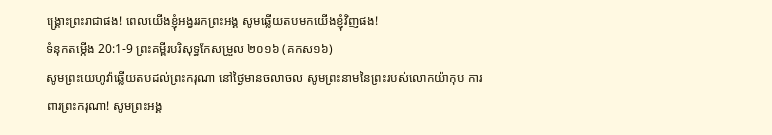ង្គ្រោះព្រះរាជាផង! ពេលយើងខ្ញុំអង្វររកព្រះអង្គ សូមឆ្លើយតបមកយើងខ្ញុំវិញផង!
ទំនុកតម្កើង 20:1-9 ព្រះគម្ពីរបរិសុទ្ធកែសម្រួល ២០១៦ (គកស១៦)
សូមព្រះយេហូវ៉ាឆ្លើយតបដល់ព្រះករុណា នៅថ្ងៃមានចលាចល សូមព្រះនាមនៃព្រះរបស់លោកយ៉ាកុប ការពារព្រះករុណា! សូមព្រះអង្គ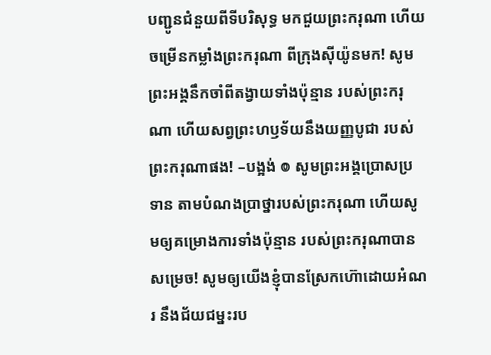បញ្ជូនជំនួយពីទីបរិសុទ្ធ មកជួយព្រះករុណា ហើយចម្រើនកម្លាំងព្រះករុណា ពីក្រុងស៊ីយ៉ូនមក! សូមព្រះអង្គនឹកចាំពីតង្វាយទាំងប៉ុន្មាន របស់ព្រះករុណា ហើយសព្វព្រះហឫទ័យនឹងយញ្ញបូជា របស់ព្រះករុណាផង! –បង្អង់ ៙ សូមព្រះអង្គប្រោសប្រទាន តាមបំណងប្រាថ្នារបស់ព្រះករុណា ហើយសូមឲ្យគម្រោងការទាំងប៉ុន្មាន របស់ព្រះករុណាបានសម្រេច! សូមឲ្យយើងខ្ញុំបានស្រែកហ៊ោដោយអំណរ នឹងជ័យជម្នះរប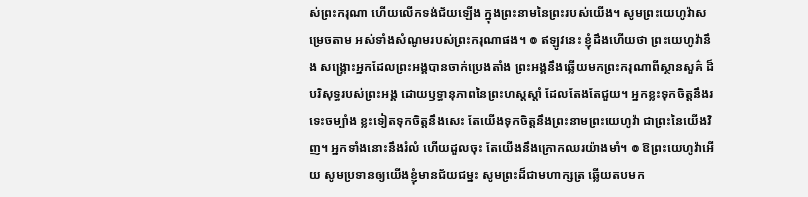ស់ព្រះករុណា ហើយលើកទង់ជ័យឡើង ក្នុងព្រះនាមនៃព្រះរបស់យើង។ សូមព្រះយេហូវ៉ាសម្រេចតាម អស់ទាំងសំណូមរបស់ព្រះករុណាផង។ ៙ ឥឡូវនេះ ខ្ញុំដឹងហើយថា ព្រះយេហូវ៉ានឹង សង្គ្រោះអ្នកដែលព្រះអង្គបានចាក់ប្រេងតាំង ព្រះអង្គនឹងឆ្លើយមកព្រះករុណាពីស្ថានសួគ៌ ដ៏បរិសុទ្ធរបស់ព្រះអង្គ ដោយឫទ្ធានុភាពនៃព្រះហស្តស្តាំ ដែលតែងតែជួយ។ អ្នកខ្លះទុកចិត្តនឹងរទេះចម្បាំង ខ្លះទៀតទុកចិត្តនឹងសេះ តែយើងទុកចិត្តនឹងព្រះនាមព្រះយេហូវ៉ា ជាព្រះនៃយើងវិញ។ អ្នកទាំងនោះនឹងរំលំ ហើយដួលចុះ តែយើងនឹងក្រោកឈរយ៉ាងមាំ។ ៙ ឱព្រះយេហូវ៉ាអើយ សូមប្រទានឲ្យយើងខ្ញុំមានជ័យជម្នះ សូមព្រះដ៏ជាមហាក្សត្រ ឆ្លើយតបមក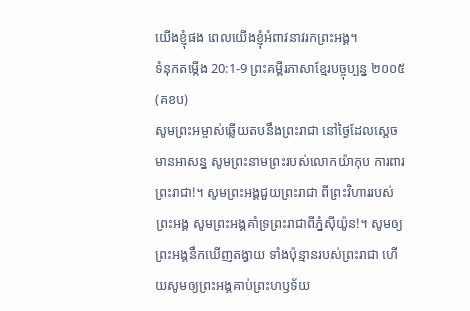យើងខ្ញុំផង ពេលយើងខ្ញុំអំពាវនាវរកព្រះអង្គ។
ទំនុកតម្កើង 20:1-9 ព្រះគម្ពីរភាសាខ្មែរបច្ចុប្បន្ន ២០០៥ (គខប)
សូមព្រះអម្ចាស់ឆ្លើយតបនឹងព្រះរាជា នៅថ្ងៃដែលស្ដេចមានអាសន្ន សូមព្រះនាមព្រះរបស់លោកយ៉ាកុប ការពារព្រះរាជា!។ សូមព្រះអង្គជួយព្រះរាជា ពីព្រះវិហាររបស់ព្រះអង្គ សូមព្រះអង្គគាំទ្រព្រះរាជាពីភ្នំស៊ីយ៉ូន!។ សូមឲ្យព្រះអង្គនឹកឃើញតង្វាយ ទាំងប៉ុន្មានរបស់ព្រះរាជា ហើយសូមឲ្យព្រះអង្គគាប់ព្រះហឫទ័យ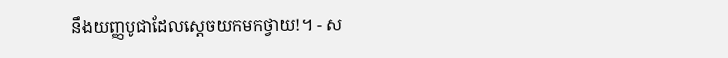នឹងយញ្ញបូជាដែលស្ដេចយកមកថ្វាយ!។ - ស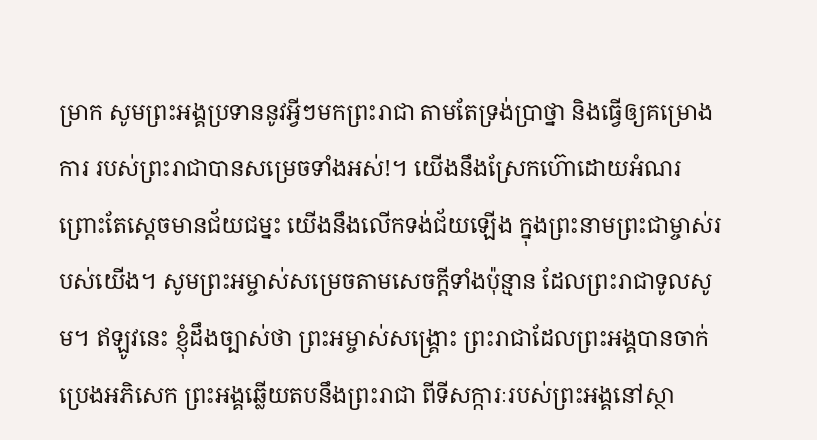ម្រាក សូមព្រះអង្គប្រទាននូវអ្វីៗមកព្រះរាជា តាមតែទ្រង់ប្រាថ្នា និងធ្វើឲ្យគម្រោងការ របស់ព្រះរាជាបានសម្រេចទាំងអស់!។ យើងនឹងស្រែកហ៊ោដោយអំណរ ព្រោះតែស្ដេចមានជ័យជម្នះ យើងនឹងលើកទង់ជ័យឡើង ក្នុងព្រះនាមព្រះជាម្ចាស់របស់យើង។ សូមព្រះអម្ចាស់សម្រេចតាមសេចក្ដីទាំងប៉ុន្មាន ដែលព្រះរាជាទូលសូម។ ឥឡូវនេះ ខ្ញុំដឹងច្បាស់ថា ព្រះអម្ចាស់សង្គ្រោះ ព្រះរាជាដែលព្រះអង្គបានចាក់ប្រេងអភិសេក ព្រះអង្គឆ្លើយតបនឹងព្រះរាជា ពីទីសក្ការៈរបស់ព្រះអង្គនៅស្ថា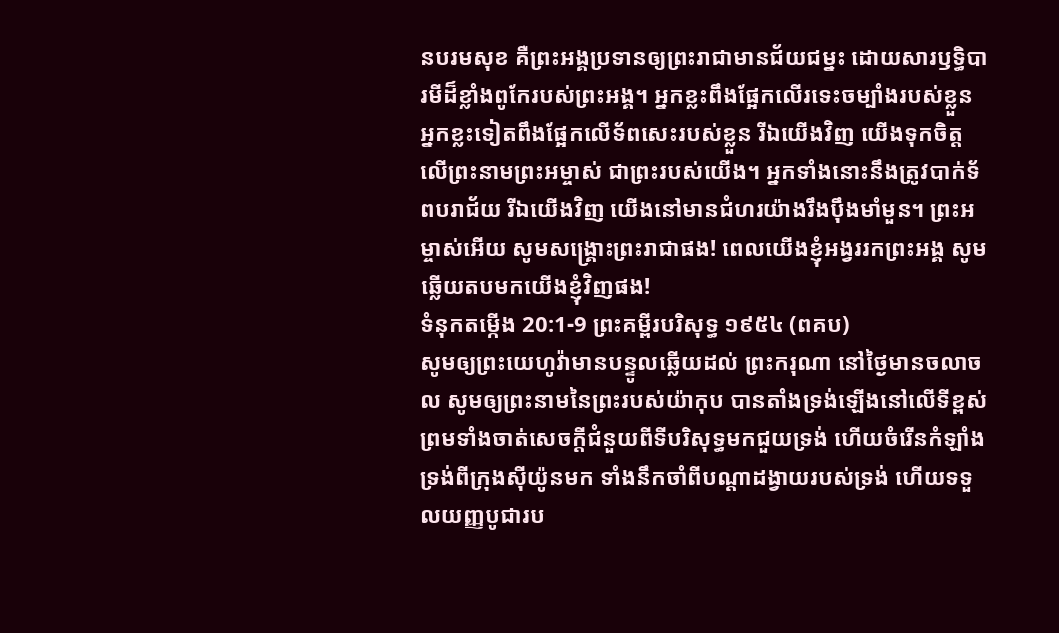នបរមសុខ គឺព្រះអង្គប្រទានឲ្យព្រះរាជាមានជ័យជម្នះ ដោយសារឫទ្ធិបារមីដ៏ខ្លាំងពូកែរបស់ព្រះអង្គ។ អ្នកខ្លះពឹងផ្អែកលើរទេះចម្បាំងរបស់ខ្លួន អ្នកខ្លះទៀតពឹងផ្អែកលើទ័ពសេះរបស់ខ្លួន រីឯយើងវិញ យើងទុកចិត្តលើព្រះនាមព្រះអម្ចាស់ ជាព្រះរបស់យើង។ អ្នកទាំងនោះនឹងត្រូវបាក់ទ័ពបរាជ័យ រីឯយើងវិញ យើងនៅមានជំហរយ៉ាងរឹងប៉ឹងមាំមួន។ ព្រះអម្ចាស់អើយ សូមសង្គ្រោះព្រះរាជាផង! ពេលយើងខ្ញុំអង្វររកព្រះអង្គ សូមឆ្លើយតបមកយើងខ្ញុំវិញផង!
ទំនុកតម្កើង 20:1-9 ព្រះគម្ពីរបរិសុទ្ធ ១៩៥៤ (ពគប)
សូមឲ្យព្រះយេហូវ៉ាមានបន្ទូលឆ្លើយដល់ ព្រះករុណា នៅថ្ងៃមានចលាចល សូមឲ្យព្រះនាមនៃព្រះរបស់យ៉ាកុប បានតាំងទ្រង់ឡើងនៅលើទីខ្ពស់ ព្រមទាំងចាត់សេចក្ដីជំនួយពីទីបរិសុទ្ធមកជួយទ្រង់ ហើយចំរើនកំឡាំងទ្រង់ពីក្រុងស៊ីយ៉ូនមក ទាំងនឹកចាំពីបណ្តាដង្វាយរបស់ទ្រង់ ហើយទទួលយញ្ញបូជារប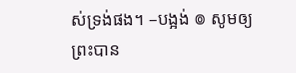ស់ទ្រង់ផង។ –បង្អង់ ៙ សូមឲ្យព្រះបាន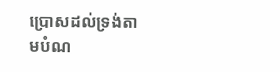ប្រោសដល់ទ្រង់តាមបំណ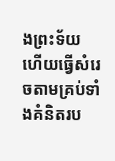ងព្រះទ័យ ហើយធ្វើសំរេចតាមគ្រប់ទាំងគំនិតរប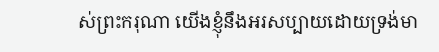ស់ព្រះករុណា យើងខ្ញុំនឹងអរសប្បាយដោយទ្រង់មា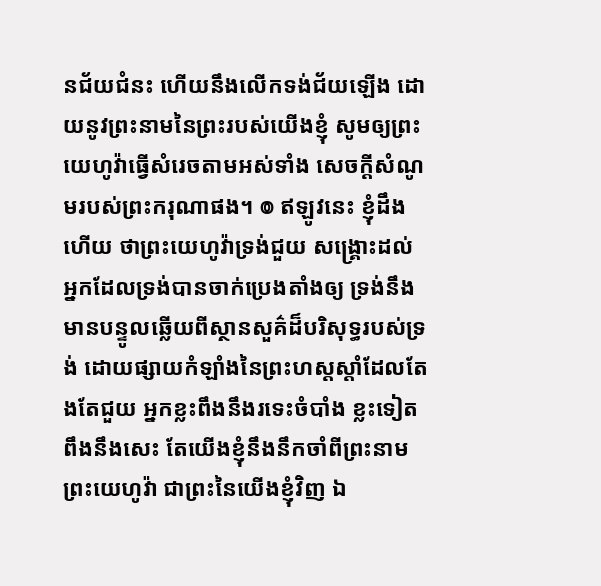នជ័យជំនះ ហើយនឹងលើកទង់ជ័យឡើង ដោយនូវព្រះនាមនៃព្រះរបស់យើងខ្ញុំ សូមឲ្យព្រះយេហូវ៉ាធ្វើសំរេចតាមអស់ទាំង សេចក្ដីសំណូមរបស់ព្រះករុណាផង។ ៙ ឥឡូវនេះ ខ្ញុំដឹងហើយ ថាព្រះយេហូវ៉ាទ្រង់ជួយ សង្គ្រោះដល់អ្នកដែលទ្រង់បានចាក់ប្រេងតាំងឲ្យ ទ្រង់នឹងមានបន្ទូលឆ្លើយពីស្ថានសួគ៌ដ៏បរិសុទ្ធរបស់ទ្រង់ ដោយផ្សាយកំឡាំងនៃព្រះហស្តស្តាំដែលតែងតែជួយ អ្នកខ្លះពឹងនឹងរទេះចំបាំង ខ្លះទៀតពឹងនឹងសេះ តែយើងខ្ញុំនឹងនឹកចាំពីព្រះនាមព្រះយេហូវ៉ា ជាព្រះនៃយើងខ្ញុំវិញ ឯ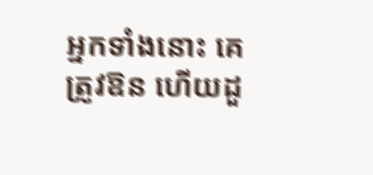អ្នកទាំងនោះ គេត្រូវឱន ហើយដួ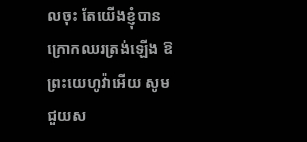លចុះ តែយើងខ្ញុំបានក្រោកឈរត្រង់ឡើង ឱព្រះយេហូវ៉ាអើយ សូមជួយស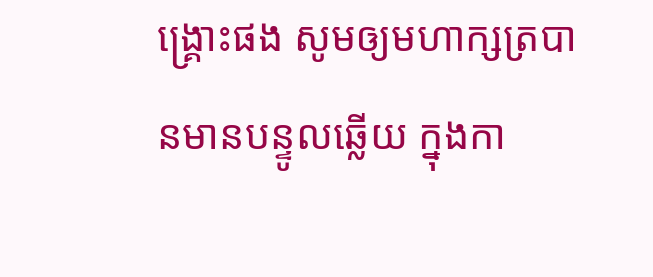ង្គ្រោះផង សូមឲ្យមហាក្សត្របានមានបន្ទូលឆ្លើយ ក្នុងកា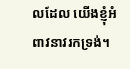លដែល យើងខ្ញុំអំពាវនាវរកទ្រង់។